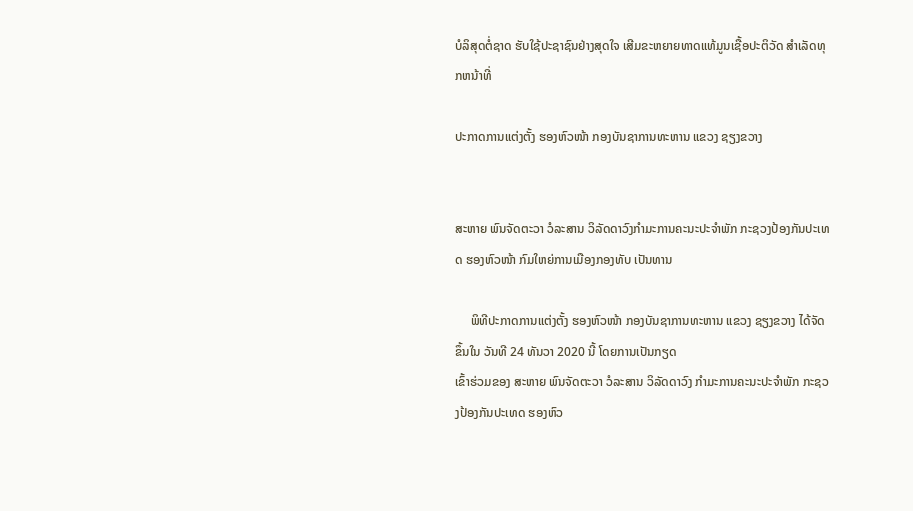ບໍລິສຸດຕໍ່ຊາດ ຮັບໃຊ້ປະຊາຊົນຢ່າງສຸດໃຈ ເສີມຂະຫຍາຍທາດແທ້ມູນເຊື້ອປະຕິວັດ ສໍາເລັດທຸກຫນ້າທີ່

ປະກາດການແຕ່ງຕັ້ງ ຮອງຫົວໜ້າ ກອງບັນຊາການທະຫານ ແຂວງ ຊຽງຂວາງ


ສະຫາຍ ພົນຈັດຕະວາ ວໍລະສານ ວິລັດດາວົງກໍາມະການຄະນະປະຈໍາພັກ ກະຊວງປ້ອງກັນປະເທດ ຮອງຫົວໜ້າ ກົມໃຫຍ່ການເມືອງກອງທັບ ເປັນທານ

     ພິທີປະກາດການແຕ່ງຕັ້ງ ຮອງຫົວໜ້າ ກອງບັນຊາການທະຫານ ແຂວງ ຊຽງຂວາງ ໄດ້ຈັດຂຶ້ນໃນ ວັນທີ 24 ທັນວາ 2020 ນີ້ ໂດຍການເປັນກຽດ
ເຂົ້າຮ່ວມຂອງ ສະຫາຍ ພົນຈັດຕະວາ ວໍລະສານ ວິລັດດາວົງ ກໍາມະການຄະນະປະຈໍາພັກ ກະຊວງປ້ອງກັນປະເທດ ຮອງຫົວ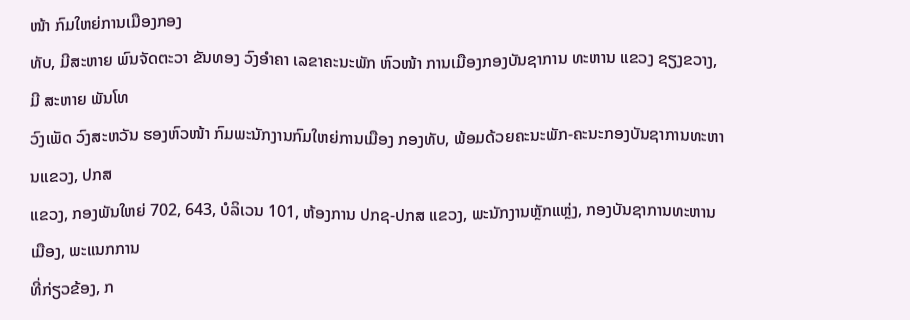ໜ້າ ກົມໃຫຍ່ການເມືອງກອງ
ທັບ, ມີສະຫາຍ ພົນຈັດຕະວາ ຂັນທອງ ວົງອໍາຄາ ເລຂາຄະນະພັກ ຫົວໜ້າ ການເມືອງກອງບັນຊາການ ທະຫານ ແຂວງ ຊຽງຂວາງ, ມີ ສະຫາຍ ພັນໂທ
ວົງເພັດ ວົງສະຫວັນ ຮອງຫົວໜ້າ ກົມພະນັກງານກົມໃຫຍ່ການເມືອງ ກອງທັບ, ພ້ອມດ້ວຍຄະນະພັກ-ຄະນະກອງບັນຊາການທະຫານແຂວງ, ປກສ
ແຂວງ, ກອງພັນໃຫຍ່ 702, 643, ບໍລິເວນ 101, ຫ້ອງການ ປກຊ-ປກສ ແຂວງ, ພະນັກງານຫຼັກແຫຼ່ງ, ກອງບັນຊາການທະຫານເມືອງ, ພະແນກການ
ທີ່ກ່ຽວຂ້ອງ, ກ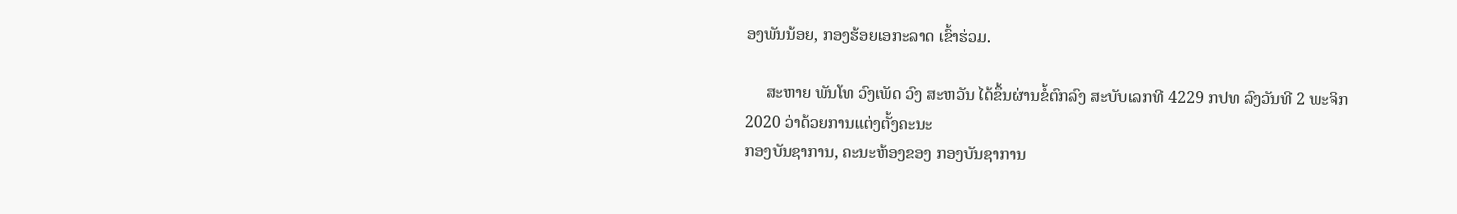ອງພັນນ້ອຍ, ກອງຮ້ອຍເອກະລາດ ເຂົ້າຮ່ວມ.

     ສະຫາຍ ພັນໂທ ວົງເພັດ ວົງ ສະຫວັນ ໄດ້ຂຶ້ນຜ່ານຂໍ້ຕົກລົງ ສະບັບເລກທີ 4229 ກປທ ລົງວັນທີ 2 ພະຈິກ 2020 ວ່າດ້ວຍການແຕ່ງຕັ້ງຄະນະ
ກອງບັນຊາການ, ຄະນະຫ້ອງຂອງ ກອງບັນຊາການ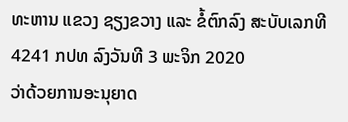ທະຫານ ແຂວງ ຊຽງຂວາງ ແລະ ຂໍ້ຕົກລົງ ສະບັບເລກທີ 4241 ກປທ ລົງວັນທີ 3 ພະຈິກ 2020
ວ່າດ້ວຍການອະນຸຍາດ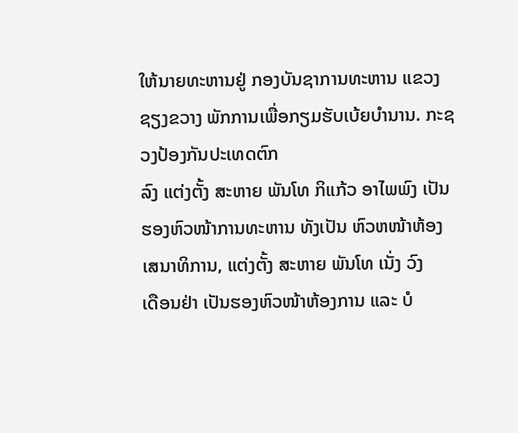ໃຫ້ນາຍທະຫານຢູ່ ກອງບັນຊາການທະຫານ ແຂວງ ຊຽງຂວາງ ພັກການເພື່ອກຽມຮັບເບ້ຍບໍານານ. ກະຊວງປ້ອງກັນປະເທດຕົກ
ລົງ ແຕ່ງຕັ້ງ ສະຫາຍ ພັນໂທ ກິແກ້ວ ອາໄພພົງ ເປັນ ຮອງຫົວໜ້າການທະຫານ ທັງເປັນ ຫົວຫໜ້າຫ້ອງເສນາທິການ, ແຕ່ງຕັ້ງ ສະຫາຍ ພັນໂທ ເນັ່ງ ວົງ
ເດືອນຢ່າ ເປັນຮອງຫົວໜ້າຫ້ອງການ ແລະ ບໍ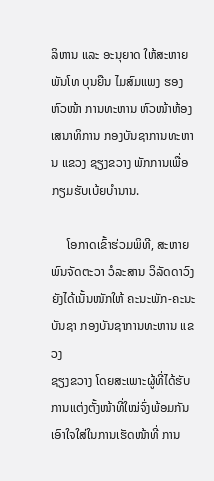ລິຫານ ແລະ ອະນຸຍາດ ໃຫ້ສະຫາຍ ພັນໂທ ບຸນຍືນ ໄມສົມແພງ ຮອງຫົວໜ້າ ການທະຫານ ຫົວໜ້າຫ້ອງ
ເສນາທິການ ກອງບັນຊາການທະຫານ ແຂວງ ຊຽງຂວາງ ພັກການເພື່ອກຽມຮັບເບ້ຍບໍານານ.

     ໂອກາດເຂົ້າຮ່ວມພິທີ, ສະຫາຍ ພົນຈັດຕະວາ ວໍລະສານ ວິລັດດາວົງ ຍັງໄດ້ເນັ້ນໜັກໃຫ້ ຄະນະພັກ-ຄະນະບັນຊາ ກອງບັນຊາການທະຫານ ແຂວງ
ຊຽງຂວາງ ໂດຍສະເພາະຜູ້ທີ່ໄດ້ຮັບການແຕ່ງຕັ້ງໜ້າທີ່ໃໝ່ຈົ່ງພ້ອມກັນເອົາໃຈໃສ່ໃນການເຮັດໜ້າທີ່ ການ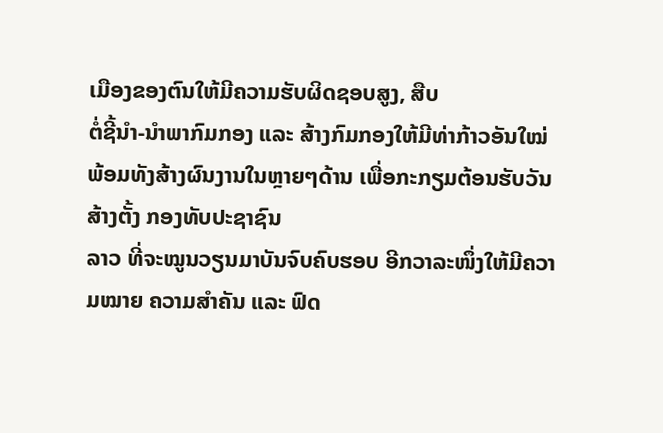ເມືອງຂອງຕົນໃຫ້ມີຄວາມຮັບຜິດຊອບສູງ, ສືບ
ຕໍ່ຊີ້ນໍາ-ນໍາພາກົມກອງ ແລະ ສ້າງກົມກອງໃຫ້ມີທ່າກ້າວອັນໃໝ່ພ້ອມທັງສ້າງຜົນງານໃນຫຼາຍໆດ້ານ ເພື່ອກະກຽມຕ້ອນຮັບວັນສ້າງຕັ້ງ ກອງທັບປະຊາຊົນ
ລາວ ທີ່ຈະໝູນວຽນມາບັນຈົບຄົບຮອບ ອີກວາລະໜຶ່ງໃຫ້ມີຄວາມໝາຍ ຄວາມສໍາຄັນ ແລະ ຟົດ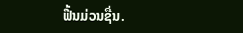ຟື້ນມ່ວນຊື່ນ.